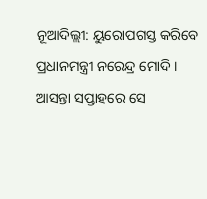ନୂଆଦିଲ୍ଲୀ: ୟୁରୋପଗସ୍ତ କରିବେ ପ୍ରଧାନମନ୍ତ୍ରୀ ନରେନ୍ଦ୍ର ମୋଦି । ଆସନ୍ତା ସପ୍ତାହରେ ସେ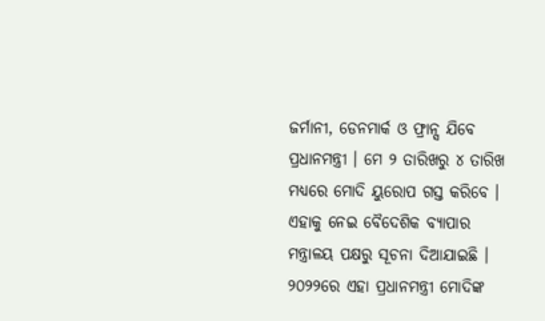ଜର୍ମାନୀ, ଡେନମାର୍କ ଓ ଫ୍ରାନ୍ସ ଯିବେ ପ୍ରଧାନମନ୍ତ୍ରୀ । ମେ ୨ ତାରିଖରୁ ୪ ତାରିଖ ମଧ୍ୟରେ ମୋଦି ୟୁରୋପ ଗସ୍ତ କରିବେ । ଏହାକୁ ନେଇ ବୈଦେଶିକ ବ୍ୟାପାର ମନ୍ତ୍ରାଳୟ ପକ୍ଷରୁ ସୂଚନା ଦିଆଯାଇଛି ।
୨୦୨୨ରେ ଏହା ପ୍ରଧାନମନ୍ତ୍ରୀ ମୋଦିଙ୍କ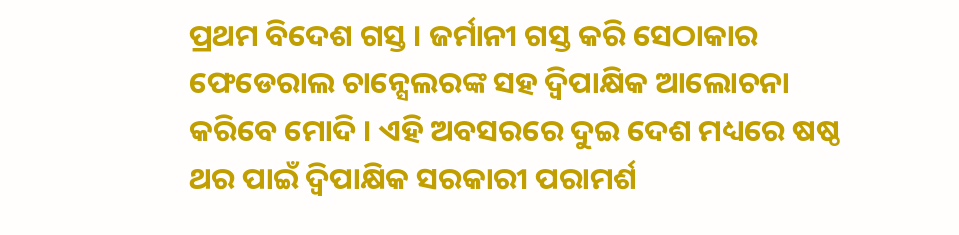ପ୍ରଥମ ବିଦେଶ ଗସ୍ତ । ଜର୍ମାନୀ ଗସ୍ତ କରି ସେଠାକାର ଫେଡେରାଲ ଚାନ୍ସେଲରଙ୍କ ସହ ଦ୍ବିପାକ୍ଷିକ ଆଲୋଚନା କରିବେ ମୋଦି । ଏହି ଅବସରରେ ଦୁଇ ଦେଶ ମଧ୍ୟରେ ଷଷ୍ଠ ଥର ପାଇଁ ଦ୍ବିପାକ୍ଷିକ ସରକାରୀ ପରାମର୍ଶ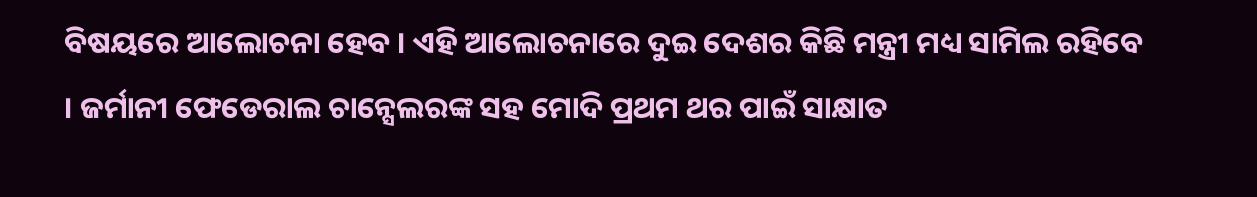ବିଷୟରେ ଆଲୋଚନା ହେବ । ଏହି ଆଲୋଚନାରେ ଦୁଇ ଦେଶର କିଛି ମନ୍ତ୍ରୀ ମଧ୍ୟ ସାମିଲ ରହିବେ । ଜର୍ମାନୀ ଫେଡେରାଲ ଚାନ୍ସେଲରଙ୍କ ସହ ମୋଦି ପ୍ରଥମ ଥର ପାଇଁ ସାକ୍ଷାତ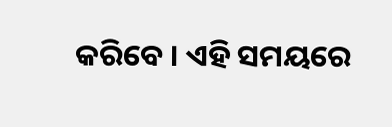କରିବେ । ଏହି ସମୟରେ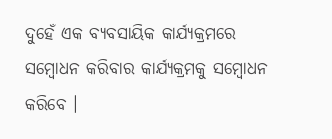ଦୁହେଁ ଏକ ବ୍ୟବସାୟିକ କାର୍ଯ୍ୟକ୍ରମରେ ସମ୍ବୋଧନ କରିବାର କାର୍ଯ୍ୟକ୍ରମକୁ ସମ୍ବୋଧନ କରିବେ ।